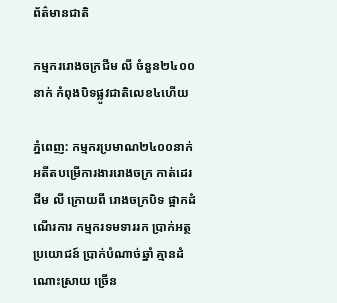ព័ត៌មានជាតិ

កម្មកររោងចក្រជីម លី ចំនួន២៤០០នាក់ កំពុងបិទផ្លូវជាតិលេខ៤ហើយ

ភ្នំពេញ: កម្មករប្រមាណ២៤០០នាក់ អតីតបម្រើការងាររោងចក្រ កាត់ដេរជីម លី ក្រោយពី រោងចក្របិទ ផ្អាកដំណើរការ កម្មករទមទាររក ប្រាក់អត្ថប្រយោជន៍ ប្រាក់បំណាច់ឆ្នាំ គ្មានដំណោះស្រាយ ច្រើន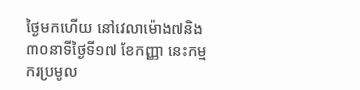ថ្ងៃមកហើយ នៅវេលាម៉ោង៧និង៣០នាទីថ្ងៃទី១៧ ខែកញ្ញា នេះកម្មករប្រមូល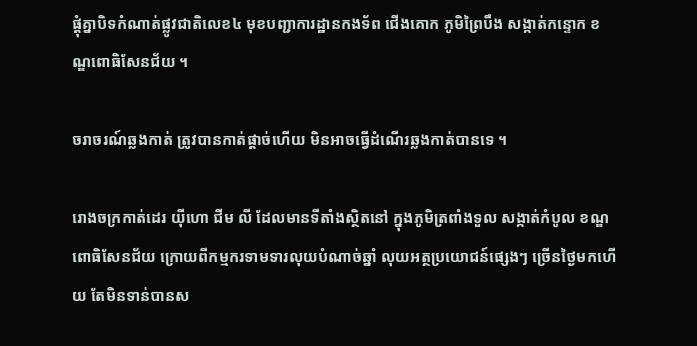ផ្តុំគ្នាបិទកំណាត់ផ្លូវជាតិលេខ៤ មុខបញ្ជាការដ្ឋានកងទ័ព ជើងគោក ភូមិព្រៃបឹង សង្កាត់កន្ទោក ខណ្ឌពោធិសែនជ័យ ។

ចរាចរណ៍ឆ្លងកាត់ ត្រូវបានកាត់ផ្តាច់ហើយ មិនអាចធ្វើដំណើរឆ្លងកាត់បានទេ ។

រោងចក្រកាត់ដេរ យុីហោ ជីម លី ដែលមានទីតាំងស្ថិតនៅ ក្នុងភូមិត្រពាំងទួល សង្កាត់កំបូល ខណ្ឌពោធិសែនជ័យ ក្រោយពីកម្មករទាមទារលុយបំណាច់ឆ្នាំ លុយអត្ថប្រយោជន៍ផ្សេងៗ ច្រើនថ្ងៃមកហើយ តែមិនទាន់បានស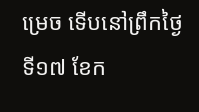ម្រេច ទើបនៅព្រឹកថ្ងៃទី១៧ ខែក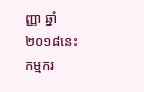ញ្ញា ឆ្នាំ២០១៨នេះ កម្មករ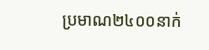ប្រមាណ២៤០០នាក់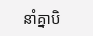នាំគ្នាបិ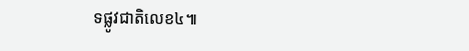ទផ្លូវជាតិលេខ៤៕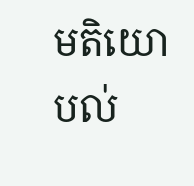មតិយោបល់